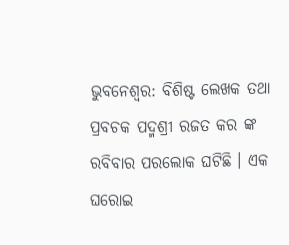ଭୁବନେଶ୍ୱର: ବିଶିଷ୍ଟ ଲେଖକ ତଥା ପ୍ରବଚକ ପଦ୍ମଶ୍ରୀ ରଜତ କର ଙ୍କ ରବିବାର ପରଲୋକ ଘଟିଛି । ଏକ ଘରୋଇ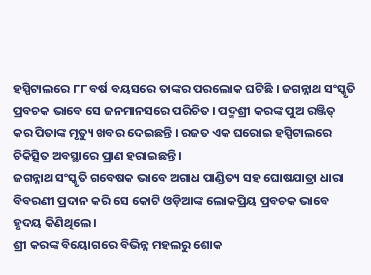ହସ୍ପିଟାଲରେ ୮୮ ବର୍ଷ ବୟସରେ ତାଙ୍କର ପରଲୋକ ଘଟିଛି । ଜଗନ୍ନାଥ ସଂସ୍କୃତି ପ୍ରବଚକ ଭାବେ ସେ ଜନମାନସରେ ପରିଚିତ । ପଦ୍ମଶ୍ରୀ କରଙ୍କ ପୁଅ ରଞ୍ଜିତ୍ କର ପିତାଙ୍କ ମୃତ୍ୟୁ ଖବର ଦେଇଛନ୍ତି । ରଜତ ଏକ ଘରୋଇ ହସ୍ପିଟାଲରେ ଚିକିତ୍ସିତ ଅବସ୍ଥାରେ ପ୍ରାଣ ହରାଇଛନ୍ତି ।
ଜଗନ୍ନାଥ ସଂସ୍କୃତି ଗବେଷକ ଭାବେ ଅଗାଧ ପାଣ୍ଡିତ୍ୟ ସହ ଘୋଷଯାତ୍ରା ଧାରା ବିବରଣୀ ପ୍ରଦାନ କରି ସେ କୋଟି ଓଡ଼ିଆଙ୍କ ଲୋକପ୍ରିୟ ପ୍ରବଚକ ଭାବେ ହୃଦୟ କିଣିଥିଲେ ।
ଶ୍ରୀ କରଙ୍କ ବିୟୋଗରେ ବିଭିନ୍ନ ମହଲରୁ ଶୋକ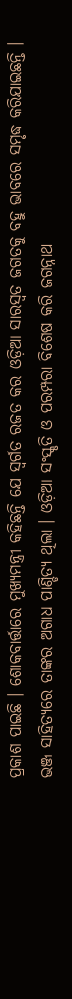ପ୍ରକାଶ ପାଇଛି । ଶୋକବାର୍ତ୍ତାରେ ମୁଖ୍ୟମନ୍ତ୍ରୀ କହିଛନ୍ତି ଯେ ସ୍ୱର୍ଗତ ରଜତ କର ଓଡ଼ିଆ ସାରସ୍ୱତ ଜଗତକୁ ବହୁ ଭାବରେ ସମୃଦ୍ଧ କରିଯାଇଛନ୍ତି ।
ଭଞ୍ଜ ସାହିତ୍ୟରେ ତାଙ୍କର ଅଗାଧ ପାଣ୍ଡିତ୍ୟ ଥିଲା । ଓଡ଼ିଆ ସଂସ୍କୃତି ଓ ପରମ୍ପରା ବିଶେଷ କରି ଜଗନ୍ନାଥ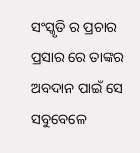ସଂସ୍କୃତି ର ପ୍ରଚାର ପ୍ରସାର ରେ ତାଙ୍କର ଅବଦାନ ପାଇଁ ସେ ସବୁବେଳେ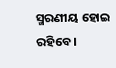ସ୍ମରଣୀୟ ହୋଇ ରହିବେ ।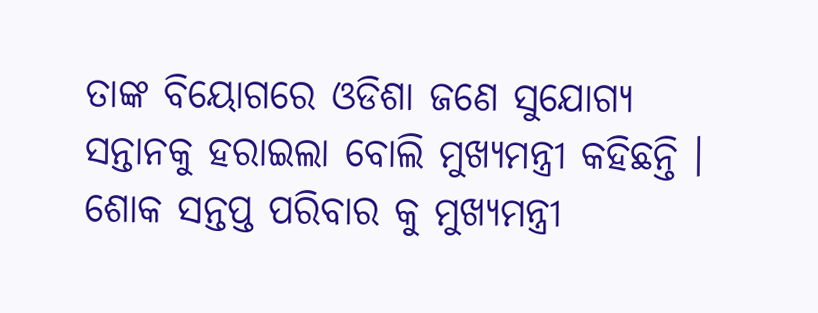ତାଙ୍କ ବିୟୋଗରେ ଓଡିଶା ଜଣେ ସୁଯୋଗ୍ୟ ସନ୍ତାନକୁ ହରାଇଲା ବୋଲି ମୁଖ୍ୟମନ୍ତ୍ରୀ କହିଛନ୍ତି । ଶୋକ ସନ୍ତପ୍ତ ପରିବାର କୁ ମୁଖ୍ୟମନ୍ତ୍ରୀ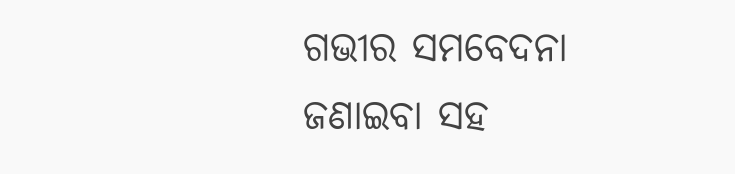ଗଭୀର ସମବେଦନା ଜଣାଇବା ସହ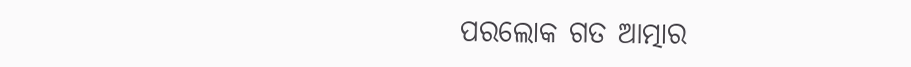ପରଲୋକ ଗତ ଆତ୍ମାର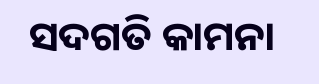ସଦଗତି କାମନା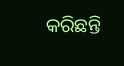କରିଛନ୍ତି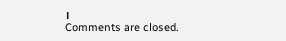।
Comments are closed.